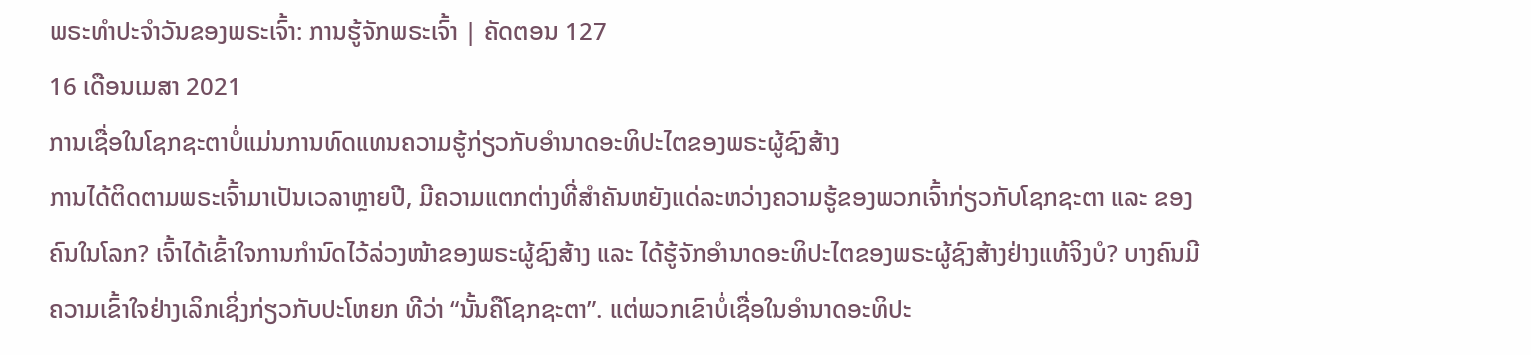ພຣະທຳປະຈຳວັນຂອງພຣະເຈົ້າ: ການຮູ້ຈັກພຣະເຈົ້າ | ຄັດຕອນ 127
16 ເດືອນເມສາ 2021
ການເຊື່ອໃນໂຊກຊະຕາບໍ່ແມ່ນການທົດແທນຄວາມຮູ້ກ່ຽວກັບອຳນາດອະທິປະໄຕຂອງພຣະຜູ້ຊົງສ້າງ
ການໄດ້ຕິດຕາມພຣະເຈົ້າມາເປັນເວລາຫຼາຍປີ, ມີຄວາມແຕກຕ່າງທີ່ສຳຄັນຫຍັງແດ່ລະຫວ່າງຄວາມຮູ້ຂອງພວກເຈົ້າກ່ຽວກັບໂຊກຊະຕາ ແລະ ຂອງຄົນໃນໂລກ? ເຈົ້າໄດ້ເຂົ້າໃຈການກຳນົດໄວ້ລ່ວງໜ້າຂອງພຣະຜູ້ຊົງສ້າງ ແລະ ໄດ້ຮູ້ຈັກອຳນາດອະທິປະໄຕຂອງພຣະຜູ້ຊົງສ້າງຢ່າງແທ້ຈິງບໍ? ບາງຄົນມີຄວາມເຂົ້າໃຈຢ່າງເລິກເຊິ່ງກ່ຽວກັບປະໂຫຍກ ທີວ່າ “ນັ້ນຄືໂຊກຊະຕາ”. ແຕ່ພວກເຂົາບໍ່ເຊື່ອໃນອຳນາດອະທິປະ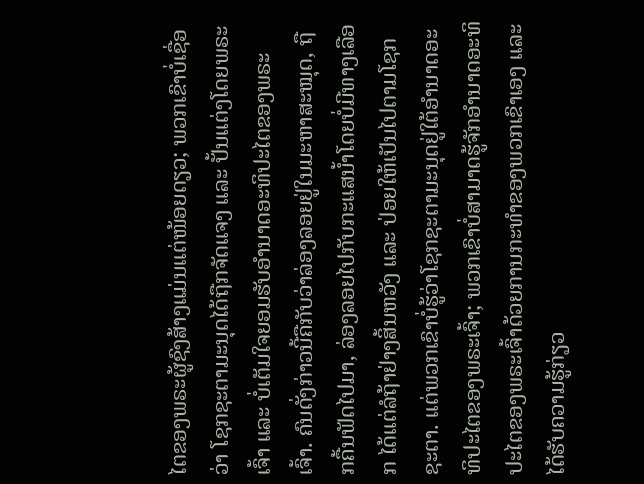ໄຕຂອງພຣະຜູ້ຊົງສ້າງແມ່ນແຕ່ໜ້ອຍດຽວ; ພວກເຂົາບໍ່ເຊື່ອວ່າ ໂຊກຊະຕາມະນຸດໄດ້ຖືກຈັດແຈງ ແລະ ປັ້ນແຕ່ງໂດຍພຣະເຈົ້າ ແລະ ບໍ່ເຕັມໃຈຍອມຮັບອຳນາດອະທິປະໄຕຂອງພຣະເຈົ້າ. ຄົນດັ່ງກ່າວນີ້ຄືກັບວ່າລ່ອງລອຍຢູ່ໃນມະຫາສະໝຸດ, ຖືກຄື້ນຟັດໄປມາ, ລ່ອງລອຍໄປກັບກະແສນ້ຳໂດຍບໍ່ມີທາງເລືອກ ໄດ້ແຕ່ລໍຖ້າຢ່າງສິ້ນຫວັງ ແລະ ປ່ອຍໃຫ້ເປັນໄປຕາມໂຊກຊະຕາ. ແຕ່ພວກເຂົາບໍ່ຮູ້ວ່າໂຊກຊະຕາມະນຸດຢູ່ໃຕ້ອຳນາດອະທິປະໄຕຂອງພຣະເຈົ້າ; ພວກເຂົາບໍ່ສາມາດຮູ້ຈັກອຳນາດອະທິປະໄຕຂອງພຣະເຈົ້າດ້ວຍການກະທໍາຂອງພວກເຂົາເອງ ແລະ ໄດ້ຮັບຄວາມຮູ້ກ່ຽວ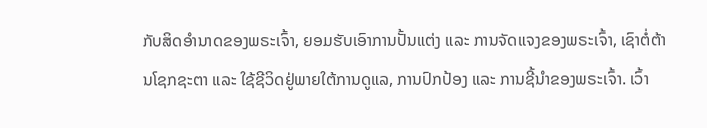ກັບສິດອຳນາດຂອງພຣະເຈົ້າ, ຍອມຮັບເອົາການປັ້ນແຕ່ງ ແລະ ການຈັດແຈງຂອງພຣະເຈົ້າ, ເຊົາຕໍ່ຕ້ານໂຊກຊະຕາ ແລະ ໃຊ້ຊີວິດຢູ່ພາຍໃຕ້ການດູແລ, ການປົກປ້ອງ ແລະ ການຊີ້ນຳຂອງພຣະເຈົ້າ. ເວົ້າ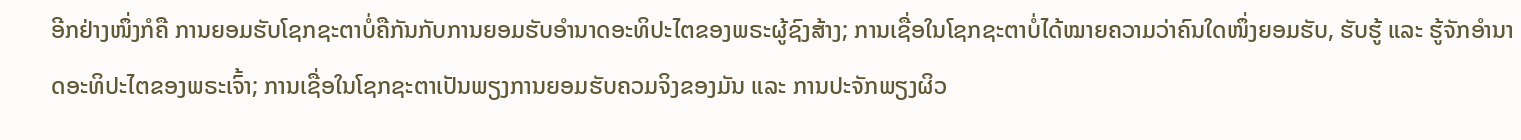ອີກຢ່າງໜຶ່ງກໍຄື ການຍອມຮັບໂຊກຊະຕາບໍ່ຄືກັນກັບການຍອມຮັບອໍານາດອະທິປະໄຕຂອງພຣະຜູ້ຊົງສ້າງ; ການເຊື່ອໃນໂຊກຊະຕາບໍ່ໄດ້ໝາຍຄວາມວ່າຄົນໃດໜຶ່ງຍອມຮັບ, ຮັບຮູ້ ແລະ ຮູ້ຈັກອຳນາດອະທິປະໄຕຂອງພຣະເຈົ້າ; ການເຊື່ອໃນໂຊກຊະຕາເປັນພຽງການຍອມຮັບຄວມຈິງຂອງມັນ ແລະ ການປະຈັກພຽງຜິວ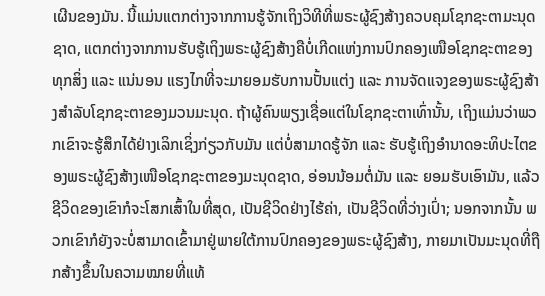ເຜີນຂອງມັນ. ນີ້ແມ່ນແຕກຕ່າງຈາກການຮູ້ຈັກເຖິງວິທີທີ່ພຣະຜູ້ຊົງສ້າງຄວບຄຸມໂຊກຊະຕາມະນຸດຊາດ, ແຕກຕ່າງຈາກການຮັບຮູ້ເຖິງພຣະຜູ້ຊົງສ້າງຄືບໍ່ເກີດແຫ່ງການປົກຄອງເໜືອໂຊກຊະຕາຂອງທຸກສິ່ງ ແລະ ແນ່ນອນ ແຮງໄກທີ່ຈະມາຍອມຮັບການປັ້ນແຕ່ງ ແລະ ການຈັດແຈງຂອງພຣະຜູ້ຊົງສ້າງສຳລັບໂຊກຊະຕາຂອງມວນມະນຸດ. ຖ້າຜູ້ຄົນພຽງເຊື່ອແຕ່ໃນໂຊກຊະຕາເທົ່ານັ້ນ, ເຖິງແມ່ນວ່າພວກເຂົາຈະຮູ້ສຶກໄດ້ຢ່າງເລິກເຊິ່ງກ່ຽວກັບມັນ ແຕ່ບໍ່ສາມາດຮູ້ຈັກ ແລະ ຮັບຮູ້ເຖິງອຳນາດອະທິປະໄຕຂອງພຣະຜູ້ຊົງສ້າງເໜືອໂຊກຊະຕາຂອງມະນຸດຊາດ, ອ່ອນນ້ອມຕໍ່ມັນ ແລະ ຍອມຮັບເອົາມັນ, ແລ້ວຊີວິດຂອງເຂົາກໍຈະໂສກເສົ້າໃນທີ່ສຸດ, ເປັນຊີວິດຢ່າງໄຮ້ຄ່າ, ເປັນຊີວິດທີ່ວ່າງເປົ່າ; ນອກຈາກນັ້ນ ພວກເຂົາກໍຍັງຈະບໍ່ສາມາດເຂົ້າມາຢູ່ພາຍໃຕ້ການປົກຄອງຂອງພຣະຜູ້ຊົງສ້າງ, ກາຍມາເປັນມະນຸດທີ່ຖືກສ້າງຂຶ້ນໃນຄວາມໝາຍທີ່ແທ້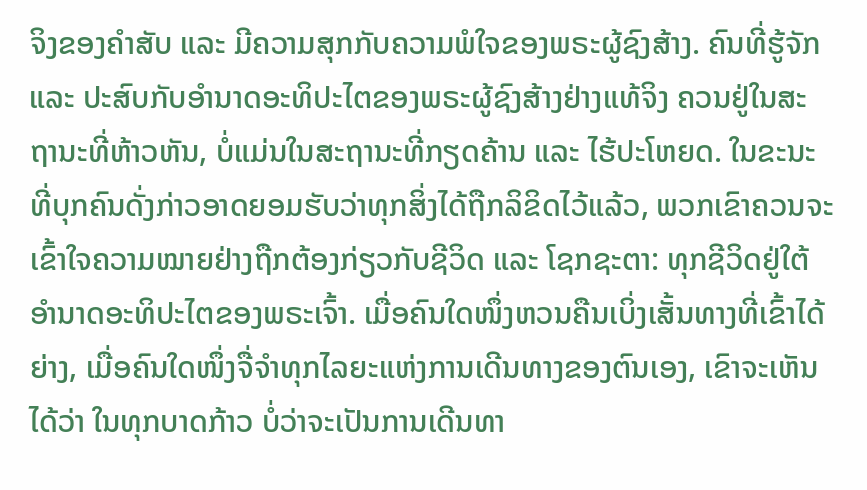ຈິງຂອງຄໍາສັບ ແລະ ມີຄວາມສຸກກັບຄວາມພໍໃຈຂອງພຣະຜູ້ຊົງສ້າງ. ຄົນທີ່ຮູ້ຈັກ ແລະ ປະສົບກັບອຳນາດອະທິປະໄຕຂອງພຣະຜູ້ຊົງສ້າງຢ່າງແທ້ຈິງ ຄວນຢູ່ໃນສະຖານະທີ່ຫ້າວຫັນ, ບໍ່ແມ່ນໃນສະຖານະທີ່ກຽດຄ້ານ ແລະ ໄຮ້ປະໂຫຍດ. ໃນຂະນະທີ່ບຸກຄົນດັ່ງກ່າວອາດຍອມຮັບວ່າທຸກສິ່ງໄດ້ຖືກລິຂິດໄວ້ແລ້ວ, ພວກເຂົາຄວນຈະເຂົ້າໃຈຄວາມໝາຍຢ່າງຖືກຕ້ອງກ່ຽວກັບຊີວິດ ແລະ ໂຊກຊະຕາ: ທຸກຊີວິດຢູ່ໃຕ້ອໍານາດອະທິປະໄຕຂອງພຣະເຈົ້າ. ເມື່ອຄົນໃດໜຶ່ງຫວນຄືນເບິ່ງເສັ້ນທາງທີ່ເຂົ້າໄດ້ຍ່າງ, ເມື່ອຄົນໃດໜຶ່ງຈື່ຈໍາທຸກໄລຍະແຫ່ງການເດີນທາງຂອງຕົນເອງ, ເຂົາຈະເຫັນໄດ້ວ່າ ໃນທຸກບາດກ້າວ ບໍ່ວ່າຈະເປັນການເດີນທາ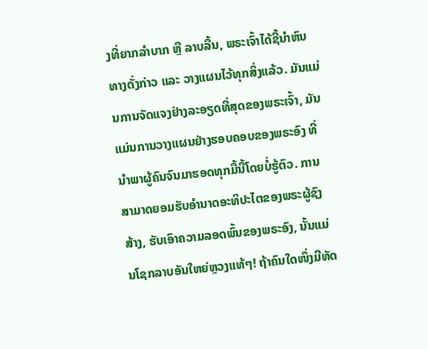ງທີ່ຍາກລຳບາກ ຫຼື ລາບລື້ນ, ພຣະເຈົ້າໄດ້ຊີ້ນຳຫົນທາງດັ່ງກ່າວ ແລະ ວາງແຜນໄວ້ທຸກສິ່ງແລ້ວ. ມັນແມ່ນການຈັດແຈງຢ່າງລະອຽດທີ່ສຸດຂອງພຣະເຈົ້າ, ມັນແມ່ນການວາງແຜນຢ່າງຮອບຄອບຂອງພຣະອົງ ທີ່ນຳພາຜູ້ຄົນຈົນມາຮອດທຸກມື້ນີ້ໂດຍບໍ່ຮູ້ຕົວ. ການສາມາດຍອມຮັບອຳນາດອະທິປະໄຕຂອງພຣະຜູ້ຊົງສ້າງ, ຮັບເອົາຄວາມລອດພົ້ນຂອງພຣະອົງ, ນັ້ນແມ່ນໂຊກລາບອັນໃຫຍ່ຫຼວງແທ້ໆ! ຖ້າຄົນໃດໜຶ່ງມີທັດ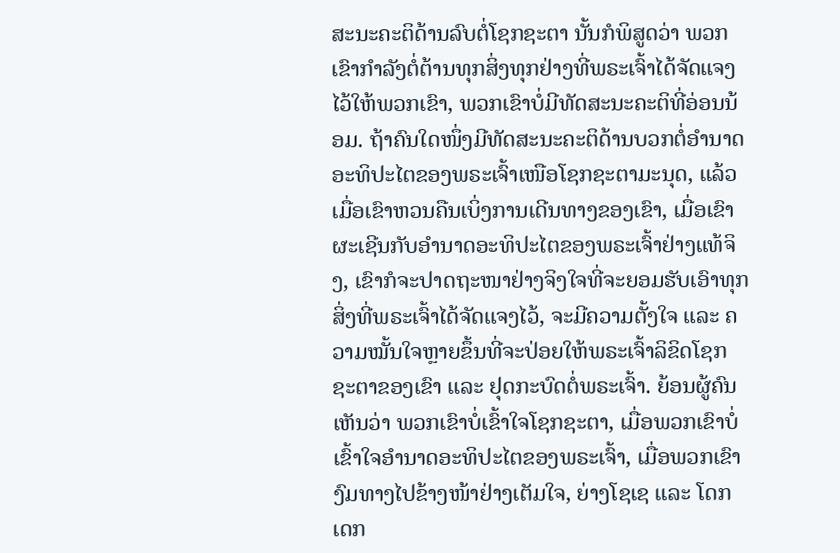ສະນະຄະຕິດ້ານລົບຕໍ່ໂຊກຊະຕາ ນັ້ນກໍພິສູດວ່າ ພວກເຂົາກຳລັງຕໍ່ຕ້ານທຸກສິ່ງທຸກຢ່າງທີ່ພຣະເຈົ້າໄດ້ຈັດແຈງໄວ້ໃຫ້ພວກເຂົາ, ພວກເຂົາບໍ່ມີທັດສະນະຄະຕິທີ່ອ່ອນນ້ອມ. ຖ້າຄົນໃດໜຶ່ງມີທັດສະນະຄະຕິດ້ານບວກຕໍ່ອຳນາດອະທິປະໄຕຂອງພຣະເຈົ້າເໜືອໂຊກຊະຕາມະນຸດ, ແລ້ວເມື່ອເຂົາຫວນຄືນເບິ່ງການເດີນທາງຂອງເຂົາ, ເມື່ອເຂົາຜະເຊີນກັບອຳນາດອະທິປະໄຕຂອງພຣະເຈົ້າຢ່າງແທ້ຈິງ, ເຂົາກໍຈະປາດຖະໜາຢ່າງຈິງໃຈທີ່ຈະຍອມຮັບເອົາທຸກສິ່ງທີ່ພຣະເຈົ້າໄດ້ຈັດແຈງໄວ້, ຈະມີຄວາມຕັ້ງໃຈ ແລະ ຄວາມໝັ້ນໃຈຫຼາຍຂຶ້ນທີ່ຈະປ່ອຍໃຫ້ພຣະເຈົ້າລິຂິດໂຊກຊະຕາຂອງເຂົາ ແລະ ຢຸດກະບົດຕໍ່ພຣະເຈົ້າ. ຍ້ອນຜູ້ຄົນເຫັນວ່າ ພວກເຂົາບໍ່ເຂົ້າໃຈໂຊກຊະຕາ, ເມື່ອພວກເຂົາບໍ່ເຂົ້າໃຈອຳນາດອະທິປະໄຕຂອງພຣະເຈົ້າ, ເມື່ອພວກເຂົາງົມທາງໄປຂ້າງໜ້າຢ່າງເຕັມໃຈ, ຍ່າງໂຊເຊ ແລະ ໂດກເດກ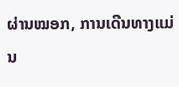ຜ່ານໝອກ, ການເດີນທາງແມ່ນ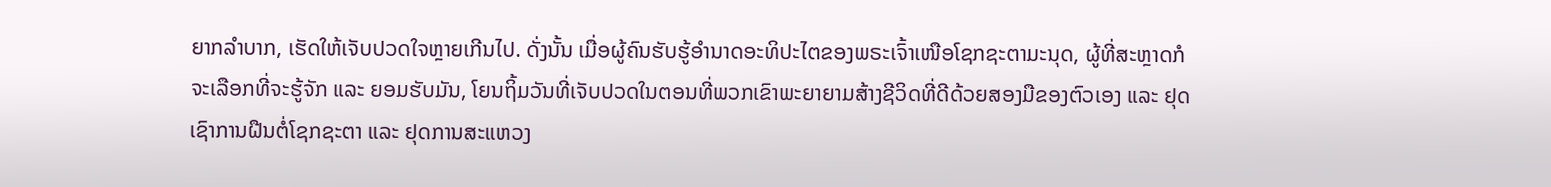ຍາກລຳບາກ, ເຮັດໃຫ້ເຈັບປວດໃຈຫຼາຍເກີນໄປ. ດັ່ງນັ້ນ ເມື່ອຜູ້ຄົນຮັບຮູ້ອຳນາດອະທິປະໄຕຂອງພຣະເຈົ້າເໜືອໂຊກຊະຕາມະນຸດ, ຜູ້ທີ່ສະຫຼາດກໍຈະເລືອກທີ່ຈະຮູ້ຈັກ ແລະ ຍອມຮັບມັນ, ໂຍນຖິ້ມວັນທີ່ເຈັບປວດໃນຕອນທີ່ພວກເຂົາພະຍາຍາມສ້າງຊີວິດທີ່ດີດ້ວຍສອງມືຂອງຕົວເອງ ແລະ ຢຸດເຊົາການຝືນຕໍ່ໂຊກຊະຕາ ແລະ ຢຸດການສະແຫວງ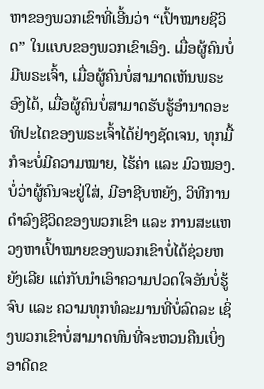ຫາຂອງພວກເຂົາທີ່ເອີ້ນວ່າ “ເປົ້າໝາຍຊີວິດ” ໃນແບບຂອງພວກເຂົາເອົງ. ເມື່ອຜູ້ຄົນບໍ່ມີພຣະເຈົ້າ, ເມື່ອຜູ້ຄົນບໍ່ສາມາດເຫັນພຣະອົງໄດ້, ເມື່ອຜູ້ຄົນບໍ່ສາມາດຮັບຮູ້ອຳນາດອະທິປະໄຕຂອງພຣະເຈົ້າໄດ້ຢ່າງຊັດເຈນ, ທຸກມື້ກໍຈະບໍ່ມີຄວາມໝາຍ, ໄຮ້ຄ່າ ແລະ ມົວໝອງ. ບໍ່ວ່າຜູ້ຄົນຈະຢູ່ໃສ່, ມີອາຊີບຫຍັງ, ວິທີການດຳລົງຊີວິດຂອງພວກເຂົາ ແລະ ການສະແຫວງຫາເປົ້າໝາຍຂອງພວກເຂົາບໍ່ໄດ້ຊ່ວຍຫຍັງເລີຍ ແຕ່ກັບນຳເອົາຄວາມປວດໃຈອັນບໍ່ຮູ້ຈົບ ແລະ ຄວາມທຸກທໍລະມານທີ່ບໍ່ລົດລະ ເຊິ່ງພວກເຂົາບໍ່ສາມາດທົນທີ່ຈະຫວນຄືນເບິ່ງອາດີດຂ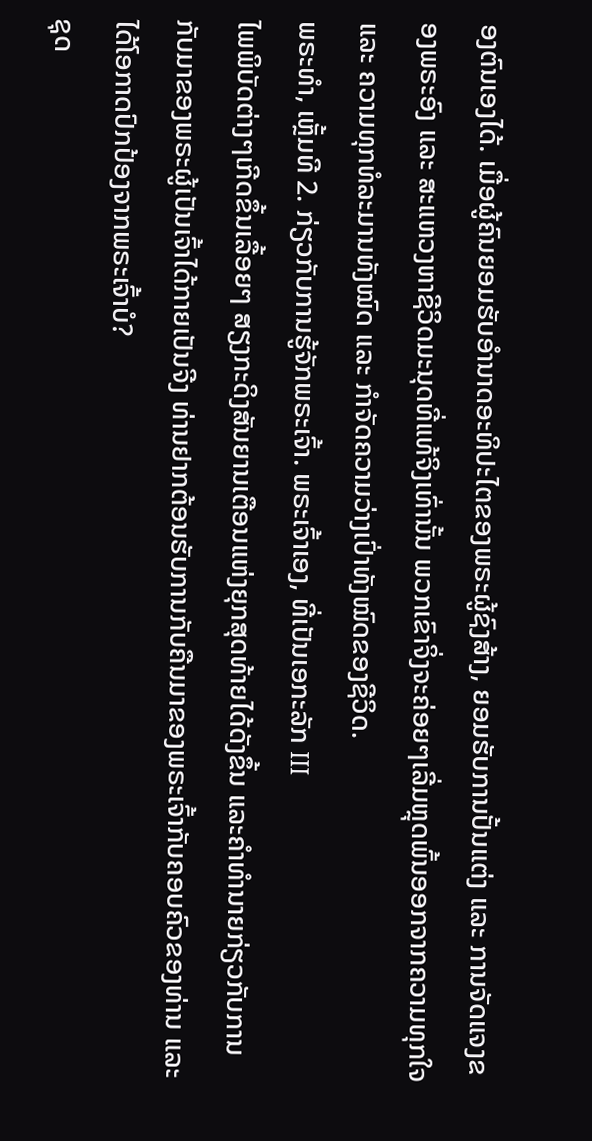ອງຕົນເອງໄດ້. ເມື່ອຜູ້ຄົນຍອມຮັບອຳນາດອະທິປະໄຕຂອງພຣະຜູ້ຊົງສ້າງ, ຍອມຮັບການປັ້ນແຕ່ງ ແລະ ການຈັດແຈງຂອງພຣະອົງ ແລະ ສະແຫວງຫາຊີວິດມະນຸດທີ່ແທ້ຈິງເທົ່ານັ້ນ ພວກເຂົາຈິ່ງຈະຄ່ອຍໆເລີ່ມຫຼຸດພົ້ນອອກຈາກຄວາມທຸກໃຈ ແລະ ຄວາມທຸກທໍລະມານທັງໝົດ ແລະ ກຳຈັດຄວາມວ່າງເປົ່າທັງໝົດຂອງຊີວິດ.
ພຣະທຳ, ເຫຼັ້ມທີ 2. ກ່ຽວກັບການຮູ້ຈັກພຣະເຈົ້າ. ພຣະເຈົ້າເອງ, ທີ່ເປັນເອກະລັກ III
ໄພພິບັດຕ່າງໆເກີດຂຶ້ນເລື້ອຍໆ ສຽງກະດິງສັນຍານເຕືອນແຫ່ງຍຸກສຸດທ້າຍໄດ້ດັງຂຶ້ນ ແລະຄໍາທໍານາຍກ່ຽວກັບການກັບມາຂອງພຣະຜູ້ເປັນເຈົ້າໄດ້ກາຍເປັນຈີງ ທ່ານຢາກຕ້ອນຮັບການກັບຄືນມາຂອງພຣະເຈົ້າກັບຄອບຄົວຂອງທ່ານ ແລະໄດ້ໂອກາດປົກປ້ອງຈາກພຣະເຈົ້າບໍ?
ຊຸດ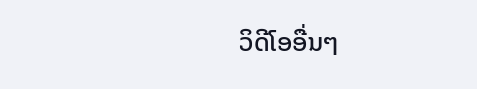ວິດີໂອອື່ນໆ